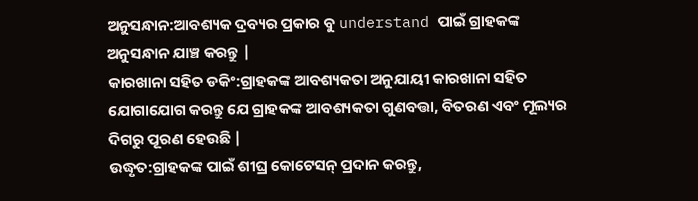ଅନୁସନ୍ଧାନ:ଆବଶ୍ୟକ ଦ୍ରବ୍ୟର ପ୍ରକାର ବୁ understand ପାଇଁ ଗ୍ରାହକଙ୍କ ଅନୁସନ୍ଧାନ ଯାଞ୍ଚ କରନ୍ତୁ |
କାରଖାନା ସହିତ ଡକିଂ:ଗ୍ରାହକଙ୍କ ଆବଶ୍ୟକତା ଅନୁଯାୟୀ କାରଖାନା ସହିତ ଯୋଗାଯୋଗ କରନ୍ତୁ ଯେ ଗ୍ରାହକଙ୍କ ଆବଶ୍ୟକତା ଗୁଣବତ୍ତା, ବିତରଣ ଏବଂ ମୂଲ୍ୟର ଦିଗରୁ ପୂରଣ ହେଉଛି |
ଉଦ୍ଧୃତ:ଗ୍ରାହକଙ୍କ ପାଇଁ ଶୀଘ୍ର କୋଟେସନ୍ ପ୍ରଦାନ କରନ୍ତୁ,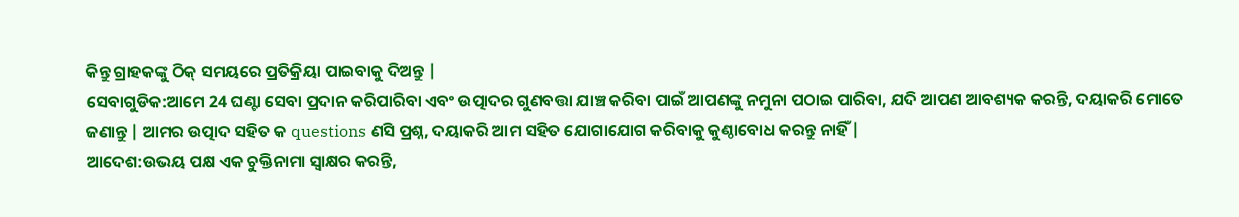କିନ୍ତୁ ଗ୍ରାହକଙ୍କୁ ଠିକ୍ ସମୟରେ ପ୍ରତିକ୍ରିୟା ପାଇବାକୁ ଦିଅନ୍ତୁ |
ସେବାଗୁଡିକ:ଆମେ 24 ଘଣ୍ଟା ସେବା ପ୍ରଦାନ କରିପାରିବା ଏବଂ ଉତ୍ପାଦର ଗୁଣବତ୍ତା ଯାଞ୍ଚ କରିବା ପାଇଁ ଆପଣଙ୍କୁ ନମୁନା ପଠାଇ ପାରିବା, ଯଦି ଆପଣ ଆବଶ୍ୟକ କରନ୍ତି, ଦୟାକରି ମୋତେ ଜଣାନ୍ତୁ | ଆମର ଉତ୍ପାଦ ସହିତ କ questions ଣସି ପ୍ରଶ୍ନ, ଦୟାକରି ଆମ ସହିତ ଯୋଗାଯୋଗ କରିବାକୁ କୁଣ୍ଠାବୋଧ କରନ୍ତୁ ନାହିଁ |
ଆଦେଶ:ଉଭୟ ପକ୍ଷ ଏକ ଚୁକ୍ତିନାମା ସ୍ୱାକ୍ଷର କରନ୍ତି,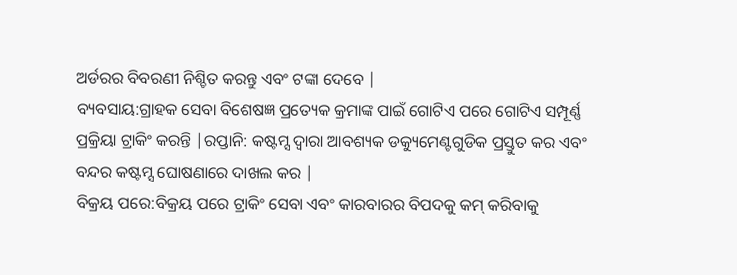ଅର୍ଡରର ବିବରଣୀ ନିଶ୍ଚିତ କରନ୍ତୁ ଏବଂ ଟଙ୍କା ଦେବେ |
ବ୍ୟବସାୟ:ଗ୍ରାହକ ସେବା ବିଶେଷଜ୍ଞ ପ୍ରତ୍ୟେକ କ୍ରମାଙ୍କ ପାଇଁ ଗୋଟିଏ ପରେ ଗୋଟିଏ ସମ୍ପୂର୍ଣ୍ଣ ପ୍ରକ୍ରିୟା ଟ୍ରାକିଂ କରନ୍ତି |ରପ୍ତାନି: କଷ୍ଟମ୍ସ ଦ୍ୱାରା ଆବଶ୍ୟକ ଡକ୍ୟୁମେଣ୍ଟଗୁଡିକ ପ୍ରସ୍ତୁତ କର ଏବଂ ବନ୍ଦର କଷ୍ଟମ୍ସ ଘୋଷଣାରେ ଦାଖଲ କର |
ବିକ୍ରୟ ପରେ:ବିକ୍ରୟ ପରେ ଟ୍ରାକିଂ ସେବା ଏବଂ କାରବାରର ବିପଦକୁ କମ୍ କରିବାକୁ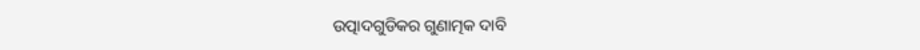ଉତ୍ପାଦଗୁଡିକର ଗୁଣାତ୍ମକ ଦାବି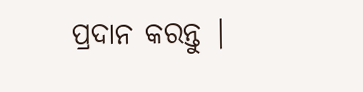ପ୍ରଦାନ କରନ୍ତୁ |